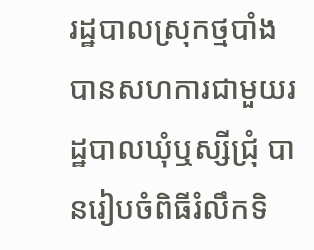រដ្ឋបាលស្រុកថ្មបាំង បានសហការជាមួយរដ្ឋបាលឃុំឬស្សីជ្រុំ បានរៀបចំពិធីរំលឹកទិ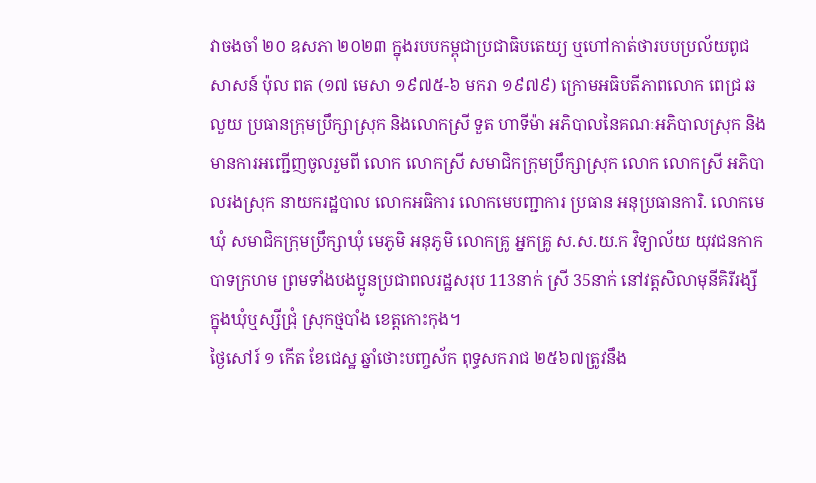វាចងចាំ ២០ ឧសភា ២០២៣ ក្នុងរបបកម្ពុជាប្រជាធិបតេយ្យ ឬហៅកាត់ថារបបប្រល័យពូជសាសន៍ ប៉ុល ពត (១៧ មេសា ១៩៧៥-៦ មករា ១៩៧៩) ក្រោមអធិបតីភាពលោក ពេជ្រ ឆលួយ ប្រធានក្រុមប្រឹក្សាស្រុក និងលោកស្រី ទួត ហាទីម៉ា អភិបាលនៃគណៈអភិបាលស្រុក និងមានការអញ្ជើញចូលរួមពី លោក លោកស្រី សមាជិកក្រុមប្រឹក្សាស្រុក លោក លោកស្រី អភិបាលរងស្រុក នាយករដ្ឋបាល លោកអធិការ លោកមេបញ្ជាការ ប្រធាន អនុប្រធានការិ. លោកមេឃុំ សមាជិកក្រុមប្រឹក្សាឃុំ មេភូមិ អនុភូមិ លោកគ្រូ អ្នកគ្រូ ស.ស.យ.ក វិទ្យាល័យ យុវជនកាកបាទក្រហម ព្រមទាំងបងប្អូនប្រជាពលរដ្ឋសរុប 113នាក់ ស្រី 35នាក់ នៅវត្តសិលាមុនីគិរីរង្សី ក្នុងឃុំឬស្សីជ្រុំ ស្រុកថ្មបាំង ខេត្តកោះកុង។
ថ្ងៃសៅរ៍ ១ កើត ខែជេស្ឋ ឆ្នាំថោះបញ្ចស័ក ពុទ្ធសករាជ ២៥៦៧ត្រូវនឹង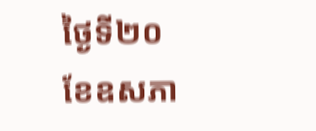ថ្ងៃទី២០ ខែឧសភា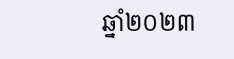ឆ្នាំ២០២៣